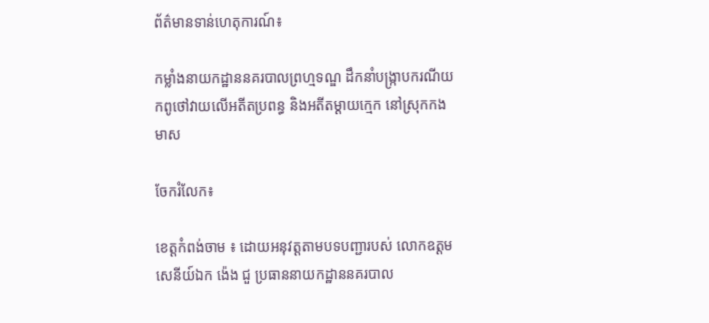ព័ត៌មានទាន់ហេតុការណ៍៖

កម្លាំងនាយកដ្ឋាននគរបាលព្រហ្មទណ្ឌ ដឹកនាំបង្ក្រាបករណីយកពូថៅវាយលើអតីតប្រពន្ធ និងអតីតម្ដាយក្មេក នៅស្រុកកងមាស

ចែករំលែក៖

ខេត្តកំពង់ចាម ៖ ដោយអនុវត្តតាមបទបញ្ជារបស់ លោកឧត្តមសេនីយ៍ឯក ង៉េង ជួ ប្រធាននាយកដ្ឋាននគរបាល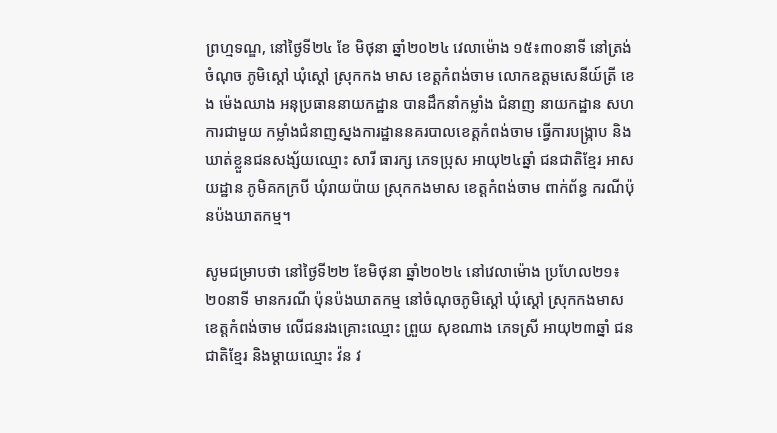ព្រហ្មទណ្ឌ, នៅថ្ងៃទី២៤ ខែ មិថុនា ឆ្នាំ២០២៤ វេលាម៉ោង ១៥៖៣០នាទី នៅត្រង់ចំណុច ភូមិស្តៅ ឃុំស្តៅ ស្រុកកង មាស ខេត្តកំពង់ចាម លោកឧត្តមសេនីយ៍ត្រី ខេង ម៉េងឈាង អនុប្រធាននាយកដ្ឋាន បានដឹកនាំកម្លាំង ជំនាញ នាយកដ្ឋាន សហការជាមួយ កម្លាំងជំនាញស្នងការដ្ឋាននគរបាលខេត្តកំពង់ចាម ធ្វេីការបង្ក្រាប និងឃាត់ខ្លួនជនសង្ស័យឈ្មោះ សារី ធារក្ស ភេទប្រុស អាយុ២៤ឆ្នាំ ជនជាតិខ្មែរ អាសយដ្ឋាន ភូមិគកក្របី ឃុំរាយប៉ាយ ស្រុកកងមាស ខេត្តកំពង់ចាម ពាក់ព័ន្ធ ករណីប៉ុនប៉ងឃាតកម្ម។

សូមជម្រាបថា នៅថ្ងៃទី២២ ខែមិថុនា ឆ្នាំ២០២៤ នៅវេលាម៉ោង ប្រហែល២១៖២០នាទី មានករណី ប៉ុនប៉ងឃាតកម្ម នៅចំណុចភូមិស្តៅ ឃុំស្តៅ ស្រុកកងមាស ខេត្តកំពង់ចាម លេីជនរងគ្រោះឈ្មោះ ព្រួយ សុខណាង ភេទស្រី អាយុ២៣ឆ្នាំ ជនជាតិខ្មែរ និងម្តាយឈ្មោះ វ៉ន វ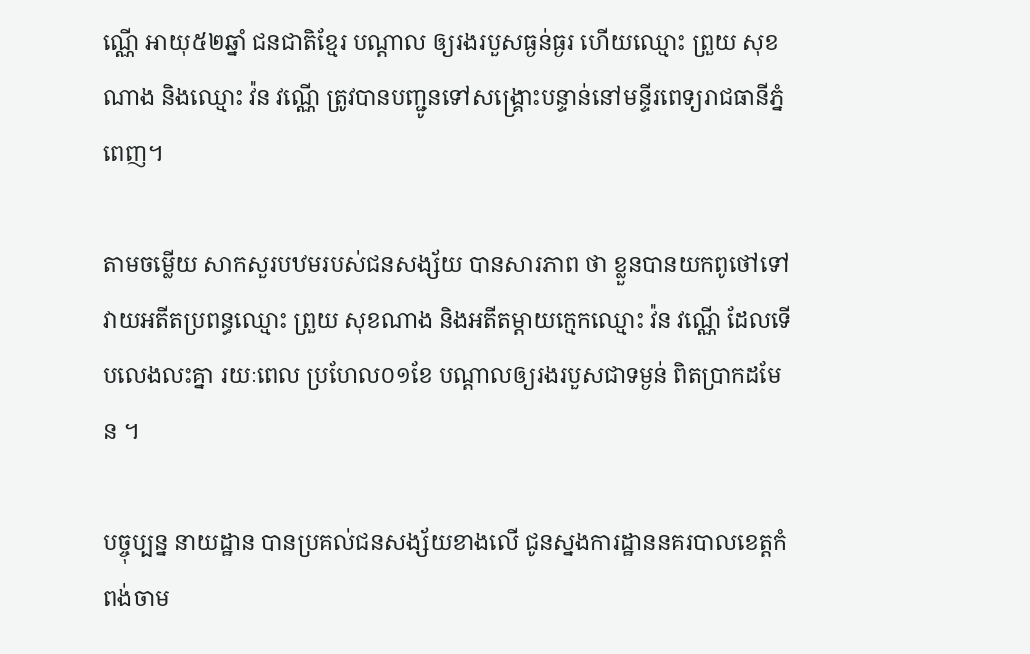ណ្ណេី អាយុ៥២ឆ្នាំ ជនជាតិខ្មែរ បណ្តាល ឲ្យរងរបួសធ្ងន់ធ្ងរ ហេីយឈ្មោះ ព្រួយ សុខណាង និងឈ្មោះ វ៉ន វណ្ណេី ត្រូវបានបញ្ជូនទៅសង្គ្រោះបន្ទាន់នៅមន្ទីរពេទ្យរាជធានីភ្នំពេញ។

តាមចម្លេីយ សាកសួរបឋមរបស់ជនសង្ស័យ បានសារភាព ថា ខ្លួនបានយកពូថៅទៅវាយអតីតប្រពន្ធឈ្មោះ ព្រួយ សុខណាង និងអតីតម្តាយក្មេកឈ្មោះ វ៉ន វណ្ណេី ដែលទេីបលេងលះគ្នា រយៈពេល ប្រហែល០១ខែ បណ្តាលឲ្យរងរបួសជាទម្ងន់ ពិតប្រាកដមែន ។

បច្ចុប្បន្ន នាយដ្ឋាន បានប្រគល់ជនសង្ស័យខាងលេី ជូនស្នងការដ្ឋាននគរបាលខេត្តកំពង់ចាម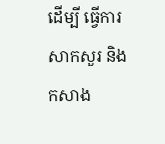ដេីម្បី ធ្វេីការសាកសួរ និង កសាង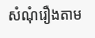សំណុំរឿងតាម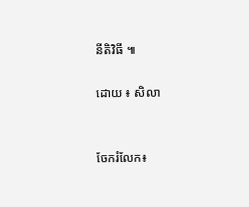នីតិវិធី ៕

ដោយ ៖ សិលា


ចែករំលែក៖